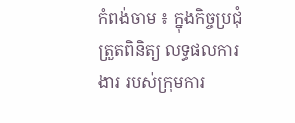កំពង់ចាម ៖ ក្នុងកិច្ចប្រជុំត្រួតពិនិត្យ លទ្ធផលការងារ របស់ក្រុមការ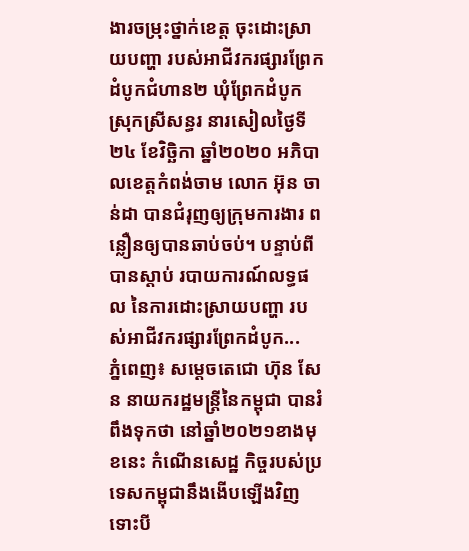ងារចម្រុះថ្នាក់ខេត្ត ចុះដោះស្រាយបញ្ហា របស់អាជីវករផ្សារព្រែកដំបូកជំហាន២ ឃុំព្រែកដំបូក ស្រុកស្រីសន្ធរ នារសៀលថ្ងៃទី២៤ ខែវិច្ឆិកា ឆ្នាំ២០២០ អភិបាលខេត្តកំពង់ចាម លោក អ៊ុន ចាន់ដា បានជំរុញឲ្យក្រុមការងារ ពន្លឿនឲ្យបានឆាប់ចប់។ បន្ទាប់ពីបានស្តាប់ របាយការណ៍លទ្ធផល នៃការដោះស្រាយបញ្ហា របស់អាជីវករផ្សារព្រែកដំបូក...
ភ្នំពេញ៖ សម្ដេចតេជោ ហ៊ុន សែន នាយករដ្ឋមន្ដ្រីនៃកម្ពុជា បានរំពឹងទុកថា នៅឆ្នាំ២០២១ខាងមុខនេះ កំណើនសេដ្ឋ កិច្ចរបស់ប្រទេសកម្ពុជានឹងងើបឡើងវិញ ទោះបី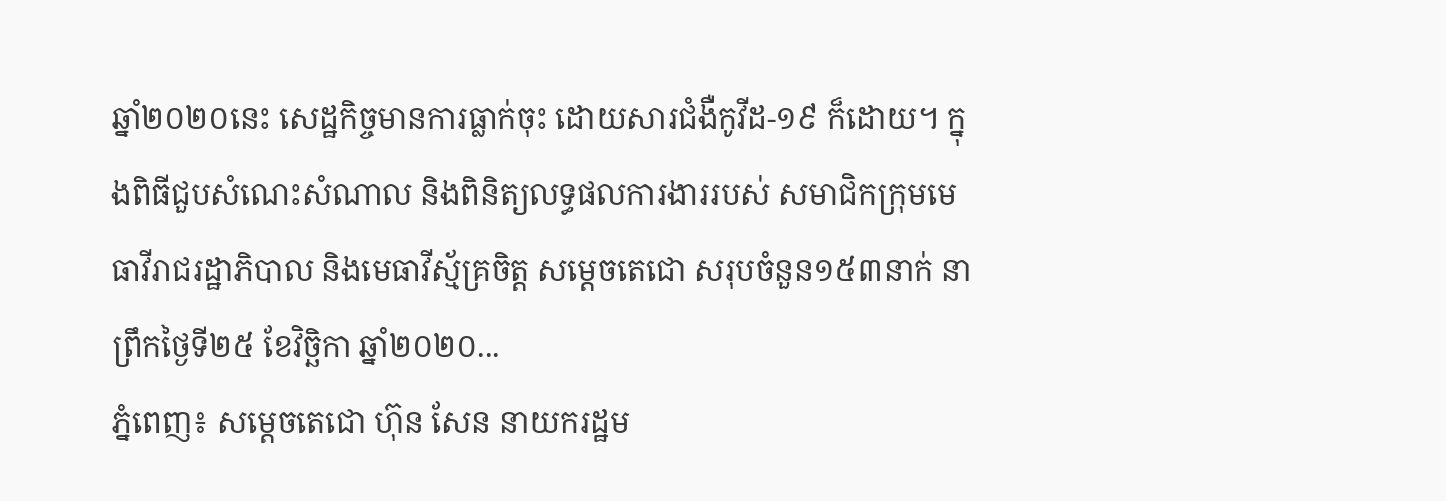ឆ្នាំ២០២០នេះ សេដ្ឋកិច្ចមានការធ្លាក់ចុះ ដោយសារជំងឺកូវីដ-១៩ ក៏ដោយ។ ក្នុងពិធីជួបសំណេះសំណាល និងពិនិត្យលទ្ធផលការងាររបស់ សមាជិកក្រុមមេធាវីរាជរដ្ឋាភិបាល និងមេធាវីស្ម័គ្រចិត្ត សម្តេចតេជោ សរុបចំនួន១៥៣នាក់ នាព្រឹកថ្ងៃទី២៥ ខែវិច្ឆិកា ឆ្នាំ២០២០...
ភ្នំពេញ៖ សម្ដេចតេជោ ហ៊ុន សែន នាយករដ្ឋម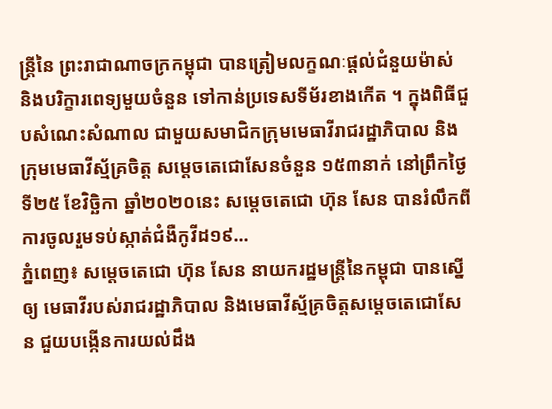ន្ត្រីនៃ ព្រះរាជាណាចក្រកម្ពុជា បានត្រៀមលក្ខណៈផ្តល់ជំនួយម៉ាស់ និងបរិក្ខារពេទ្យមួយចំនួន ទៅកាន់ប្រទេសទីម័រខាងកើត ។ ក្នុងពិធីជួបសំណេះសំណាល ជាមួយសមាជិកក្រុមមេធាវីរាជរដ្ឋាភិបាល និងក្រុមមេធាវីស្ម័គ្រចិត្ត សម្តេចតេជោសែនចំនួន ១៥៣នាក់ នៅព្រឹកថ្ងៃទី២៥ ខែវិច្ឆិកា ឆ្នាំ២០២០នេះ សម្ដេចតេជោ ហ៊ុន សែន បានរំលឹកពីការចូលរួមទប់ស្កាត់ជំងឺកូវីដ១៩...
ភ្នំពេញ៖ សម្តេចតេជោ ហ៊ុន សែន នាយករដ្ឋមន្ដ្រីនៃកម្ពុជា បានស្នើឲ្យ មេធាវីរបស់រាជរដ្ឋាភិបាល និងមេធាវីស្ម័គ្រចិត្តសម្តេចតេជោសែន ជួយបង្កើនការយល់ដឹង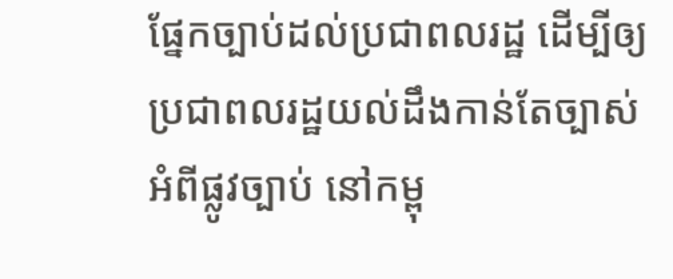ផ្នែកច្បាប់ដល់ប្រជាពលរដ្ឋ ដើម្បីឲ្យប្រជាពលរដ្ឋយល់ដឹងកាន់តែច្បាស់ អំពីផ្លូវច្បាប់ នៅកម្ពុ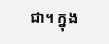ជា។ ក្នុង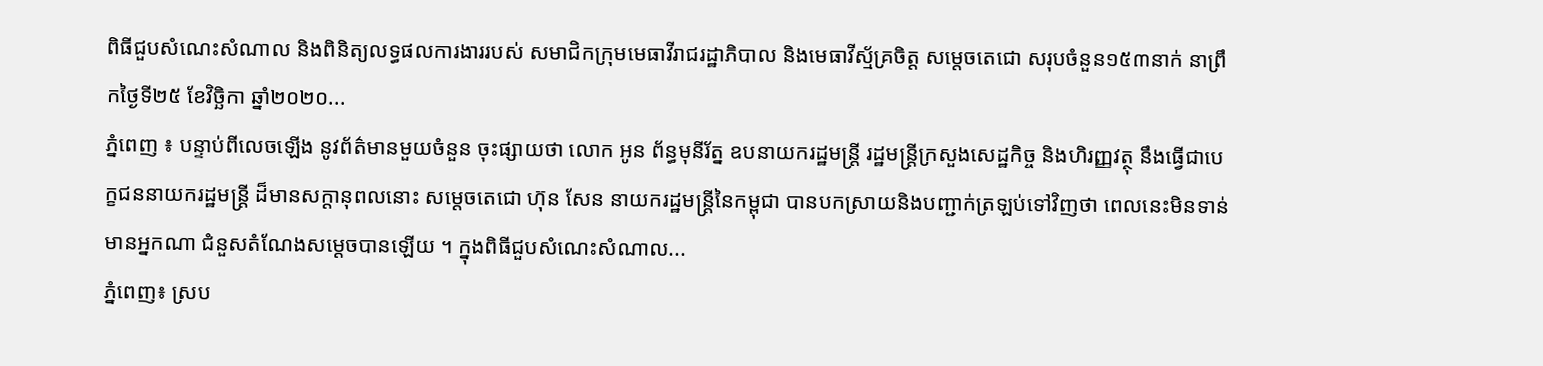ពិធីជួបសំណេះសំណាល និងពិនិត្យលទ្ធផលការងាររបស់ សមាជិកក្រុមមេធាវីរាជរដ្ឋាភិបាល និងមេធាវីស្ម័គ្រចិត្ត សម្តេចតេជោ សរុបចំនួន១៥៣នាក់ នាព្រឹកថ្ងៃទី២៥ ខែវិច្ឆិកា ឆ្នាំ២០២០...
ភ្នំពេញ ៖ បន្ទាប់ពីលេចឡើង នូវព័ត៌មានមួយចំនួន ចុះផ្សាយថា លោក អូន ព័ន្ធមុនីរ័ត្ន ឧបនាយករដ្ឋមន្ដ្រី រដ្ឋមន្ដ្រីក្រសួងសេដ្ឋកិច្ច និងហិរញ្ញវត្ថុ នឹងធ្វើជាបេក្ខជននាយករដ្ឋមន្ដ្រី ដ៏មានសក្តានុពលនោះ សម្ដេចតេជោ ហ៊ុន សែន នាយករដ្ឋមន្ដ្រីនៃកម្ពុជា បានបកស្រាយនិងបញ្ជាក់ត្រឡប់ទៅវិញថា ពេលនេះមិនទាន់មានអ្នកណា ជំនួសតំណែងសម្ដេចបានឡើយ ។ ក្នុងពិធីជួបសំណេះសំណាល...
ភ្នំពេញ៖ ស្រប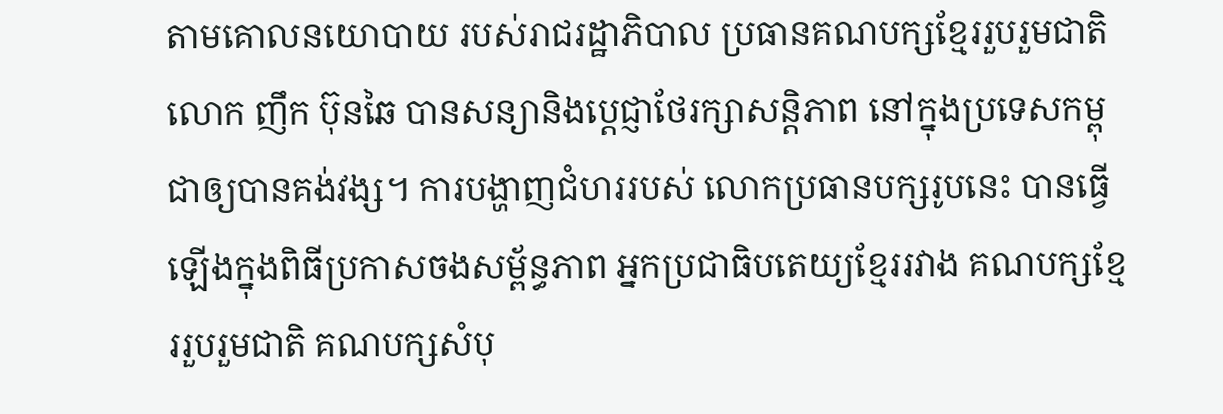តាមគោលនយោបាយ របស់រាជរដ្ឋាភិបាល ប្រធានគណបក្សខ្មែររួបរួមជាតិ លោក ញឹក ប៊ុនឆៃ បានសន្យានិងប្ដេជ្ញាថែរក្សាសន្តិភាព នៅក្នុងប្រទេសកម្ពុជាឲ្យបានគង់វង្ស។ ការបង្ហាញជំហររបស់ លោកប្រធានបក្សរូបនេះ បានធ្វើឡើងក្នុងពិធីប្រកាសចងសម្ព័ន្ធភាព អ្នកប្រជាធិបតេយ្យខ្មែររវាង គណបក្សខ្មែររួបរួមជាតិ គណបក្សសំបុ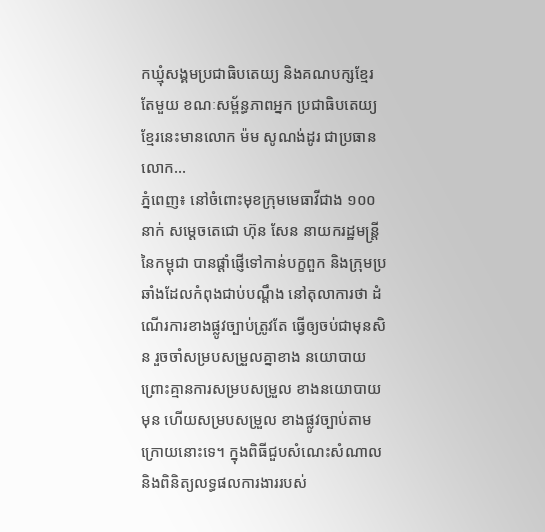កឃ្មុំសង្គមប្រជាធិបតេយ្យ និងគណបក្សខ្មែរតែមួយ ខណៈសម្ព័ន្ធភាពអ្នក ប្រជាធិបតេយ្យខ្មែរនេះមានលោក ម៉ម សូណង់ដូរ ជាប្រធាន លោក...
ភ្នំពេញ៖ នៅចំពោះមុខក្រុមមេធាវីជាង ១០០នាក់ សម្ដេចតេជោ ហ៊ុន សែន នាយករដ្ឋមន្ដ្រីនៃកម្ពុជា បានផ្ដាំផ្ញើទៅកាន់បក្ខពួក និងក្រុមប្រឆាំងដែលកំពុងជាប់បណ្ដឹង នៅតុលាការថា ដំណើរការខាងផ្លូវច្បាប់ត្រូវតែ ធ្វើឲ្យចប់ជាមុនសិន រួចចាំសម្របសម្រួលគ្នាខាង នយោបាយព្រោះគ្មានការសម្របសម្រួល ខាងនយោបាយមុន ហើយសម្របសម្រួល ខាងផ្លូវច្បាប់តាមក្រោយនោះទេ។ ក្នុងពិធីជួបសំណេះសំណាល និងពិនិត្យលទ្ធផលការងាររបស់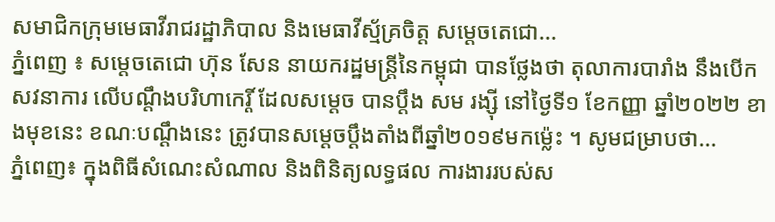សមាជិកក្រុមមេធាវីរាជរដ្ឋាភិបាល និងមេធាវីស្ម័គ្រចិត្ត សម្តេចតេជោ...
ភ្នំពេញ ៖ សម្ដេចតេជោ ហ៊ុន សែន នាយករដ្ឋមន្ដ្រីនៃកម្ពុជា បានថ្លែងថា តុលាការបារាំង នឹងបើកសវនាការ លើបណ្ដឹងបរិហាកេរ្តិ៍ ដែលសម្ដេច បានប្ដឹង សម រង្ស៊ី នៅថ្ងៃទី១ ខែកញ្ញា ឆ្នាំ២០២២ ខាងមុខនេះ ខណៈបណ្ដឹងនេះ ត្រូវបានសម្ដេចប្ដឹងតាំងពីឆ្នាំ២០១៩មកម្ល៉េះ ។ សូមជម្រាបថា...
ភ្នំពេញ៖ ក្នុងពិធីសំណេះសំណាល និងពិនិត្យលទ្ធផល ការងាររបស់ស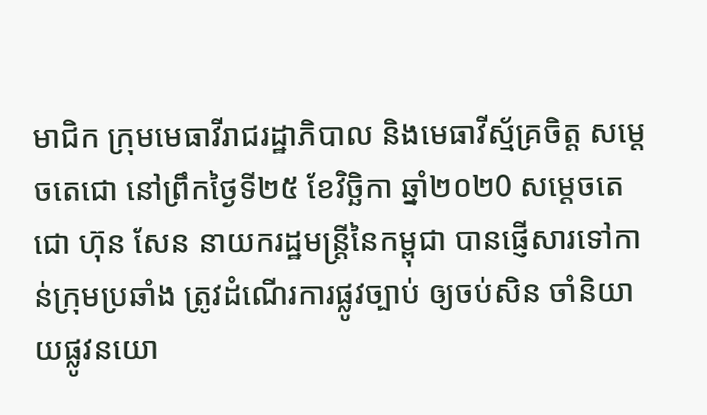មាជិក ក្រុមមេធាវីរាជរដ្ឋាភិបាល និងមេធាវីស្ម័គ្រចិត្ត សម្តេចតេជោ នៅព្រឹកថ្ងៃទី២៥ ខែវិច្ឆិកា ឆ្នាំ២០២0 សម្ដេចតេជោ ហ៊ុន សែន នាយករដ្ឋមន្រ្តីនៃកម្ពុជា បានផ្ញើសារទៅកាន់ក្រុមប្រឆាំង ត្រូវដំណើរការផ្លូវច្បាប់ ឲ្យចប់សិន ចាំនិយាយផ្លូវនយោ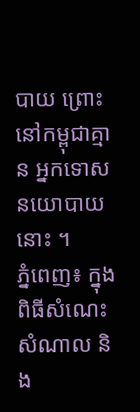បាយ ព្រោះនៅកម្ពុជាគ្មាន អ្នកទោសនយោបាយនោះ ។
ភ្នំពេញ៖ ក្នុងពិធីសំណេះសំណាល និង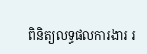ពិនិត្យលទ្ធផលការងារ រ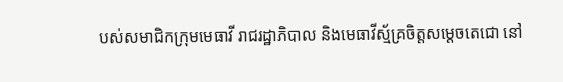បស់សមាជិកក្រុមមេធាវី រាជរដ្ឋាភិបាល និងមេធាវីស្ម័គ្រចិត្តសម្តេចតេជោ នៅ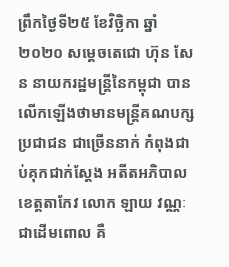ព្រឹកថ្ងៃទី២៥ ខែវិច្ឆិកា ឆ្នាំ២០២០ សម្ដេចតេជោ ហ៊ុន សែន នាយករដ្ឋមន្រ្តីនៃកម្ពុជា បានលើកឡើងថាមានមន្រ្តីគណបក្សប្រជាជន ជាច្រើននាក់ កំពុងជាប់គុកជាក់ស្ដែង អតីតអភិបាលខេត្តតាកែវ លោក ឡាយ វណ្ណៈ ជាដើមពោល គឺ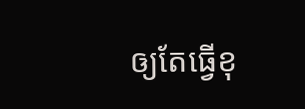ឲ្យតែធ្វើខុ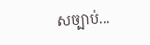សច្បាប់...